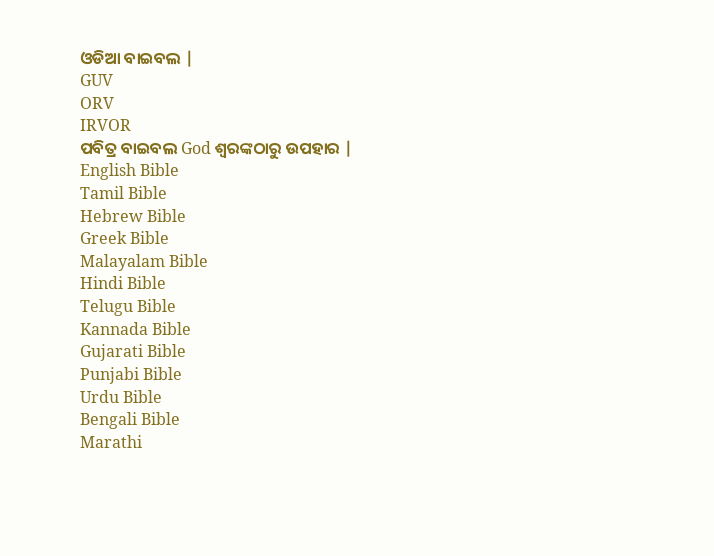ଓଡିଆ ବାଇବଲ |
GUV
ORV
IRVOR
ପବିତ୍ର ବାଇବଲ God ଶ୍ବରଙ୍କଠାରୁ ଉପହାର |
English Bible
Tamil Bible
Hebrew Bible
Greek Bible
Malayalam Bible
Hindi Bible
Telugu Bible
Kannada Bible
Gujarati Bible
Punjabi Bible
Urdu Bible
Bengali Bible
Marathi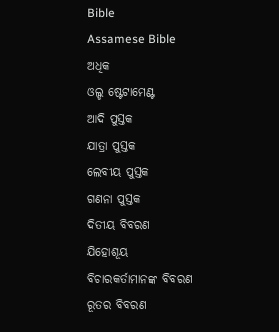Bible
Assamese Bible
ଅଧିକ
ଓଲ୍ଡ ଷ୍ଟେଟାମେଣ୍ଟ
ଆଦି ପୁସ୍ତକ
ଯାତ୍ରା ପୁସ୍ତକ
ଲେବୀୟ ପୁସ୍ତକ
ଗଣନା ପୁସ୍ତକ
ଦିତୀୟ ବିବରଣ
ଯିହୋଶୂୟ
ବିଚାରକର୍ତାମାନଙ୍କ ବିବରଣ
ରୂତର ବିବରଣ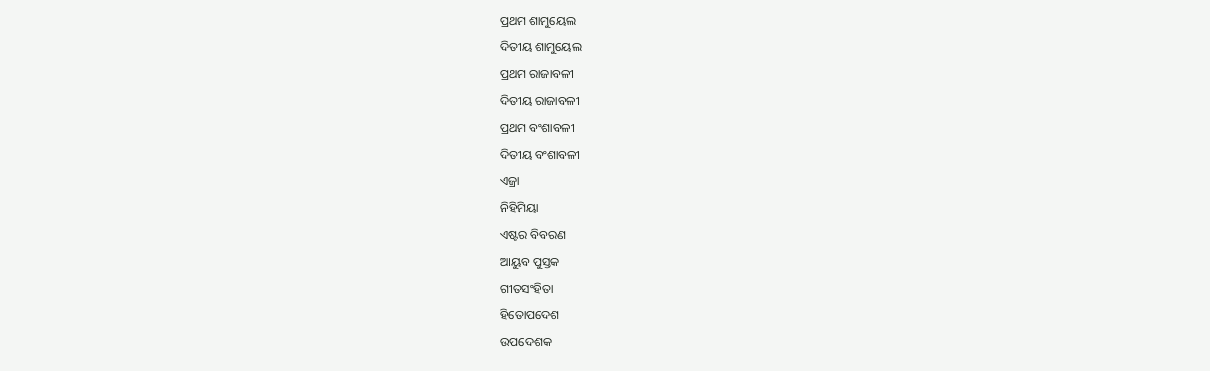ପ୍ରଥମ ଶାମୁୟେଲ
ଦିତୀୟ ଶାମୁୟେଲ
ପ୍ରଥମ ରାଜାବଳୀ
ଦିତୀୟ ରାଜାବଳୀ
ପ୍ରଥମ ବଂଶାବଳୀ
ଦିତୀୟ ବଂଶାବଳୀ
ଏଜ୍ରା
ନିହିମିୟା
ଏଷ୍ଟର ବିବରଣ
ଆୟୁବ ପୁସ୍ତକ
ଗୀତସଂହିତା
ହିତୋପଦେଶ
ଉପଦେଶକ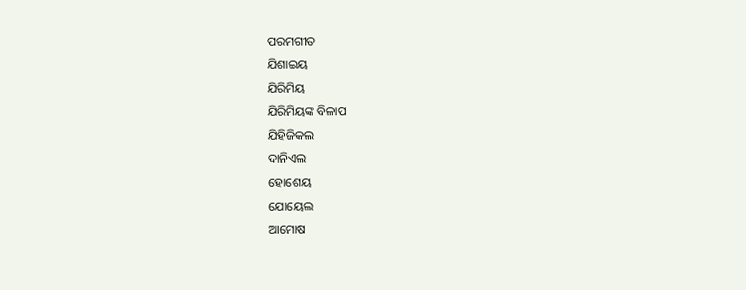ପରମଗୀତ
ଯିଶାଇୟ
ଯିରିମିୟ
ଯିରିମିୟଙ୍କ ବିଳାପ
ଯିହିଜିକଲ
ଦାନିଏଲ
ହୋଶେୟ
ଯୋୟେଲ
ଆମୋଷ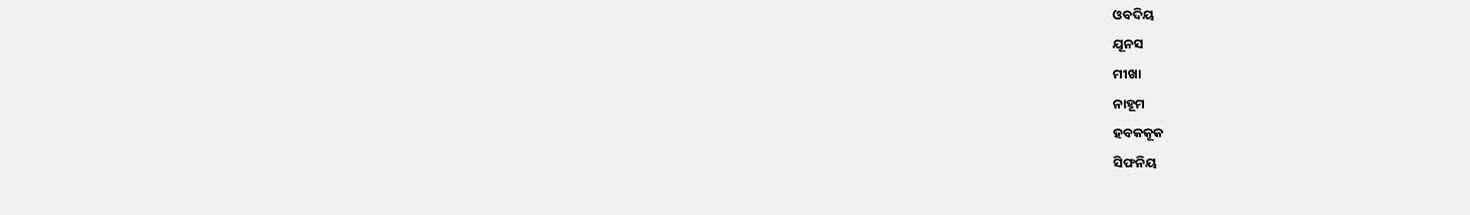ଓବଦିୟ
ଯୂନସ
ମୀଖା
ନାହୂମ
ହବକକୂକ
ସିଫନିୟ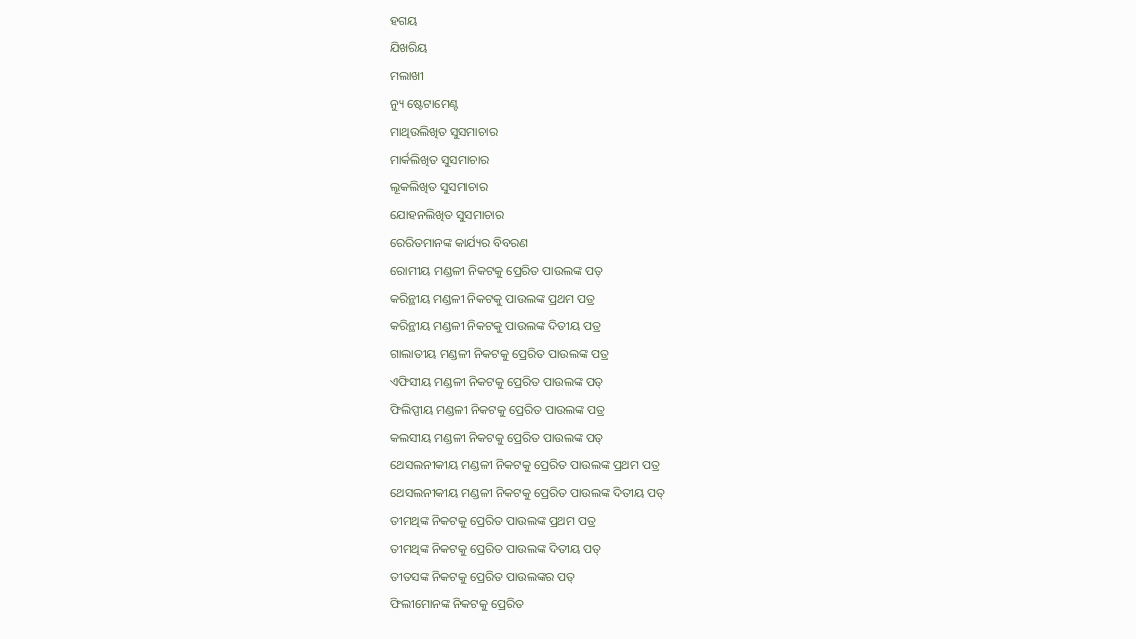ହଗୟ
ଯିଖରିୟ
ମଲାଖୀ
ନ୍ୟୁ ଷ୍ଟେଟାମେଣ୍ଟ
ମାଥିଉଲିଖିତ ସୁସମାଚାର
ମାର୍କଲିଖିତ ସୁସମାଚାର
ଲୂକଲିଖିତ ସୁସମାଚାର
ଯୋହନଲିଖିତ ସୁସମାଚାର
ରେରିତମାନଙ୍କ କାର୍ଯ୍ୟର ବିବରଣ
ରୋମୀୟ ମଣ୍ଡଳୀ ନିକଟକୁ ପ୍ରେରିତ ପାଉଲଙ୍କ ପତ୍
କରିନ୍ଥୀୟ ମଣ୍ଡଳୀ ନିକଟକୁ ପାଉଲଙ୍କ ପ୍ରଥମ ପତ୍ର
କରିନ୍ଥୀୟ ମଣ୍ଡଳୀ ନିକଟକୁ ପାଉଲଙ୍କ ଦିତୀୟ ପତ୍ର
ଗାଲାତୀୟ ମଣ୍ଡଳୀ ନିକଟକୁ ପ୍ରେରିତ ପାଉଲଙ୍କ ପତ୍ର
ଏଫିସୀୟ ମଣ୍ଡଳୀ ନିକଟକୁ ପ୍ରେରିତ ପାଉଲଙ୍କ ପତ୍
ଫିଲିପ୍ପୀୟ ମଣ୍ଡଳୀ ନିକଟକୁ ପ୍ରେରିତ ପାଉଲଙ୍କ ପତ୍ର
କଲସୀୟ ମଣ୍ଡଳୀ ନିକଟକୁ ପ୍ରେରିତ ପାଉଲଙ୍କ ପତ୍
ଥେସଲନୀକୀୟ ମଣ୍ଡଳୀ ନିକଟକୁ ପ୍ରେରିତ ପାଉଲଙ୍କ ପ୍ରଥମ ପତ୍ର
ଥେସଲନୀକୀୟ ମଣ୍ଡଳୀ ନିକଟକୁ ପ୍ରେରିତ ପାଉଲଙ୍କ ଦିତୀୟ ପତ୍
ତୀମଥିଙ୍କ ନିକଟକୁ ପ୍ରେରିତ ପାଉଲଙ୍କ ପ୍ରଥମ ପତ୍ର
ତୀମଥିଙ୍କ ନିକଟକୁ ପ୍ରେରିତ ପାଉଲଙ୍କ ଦିତୀୟ ପତ୍
ତୀତସଙ୍କ ନିକଟକୁ ପ୍ରେରିତ ପାଉଲଙ୍କର ପତ୍
ଫିଲୀମୋନଙ୍କ ନିକଟକୁ ପ୍ରେରିତ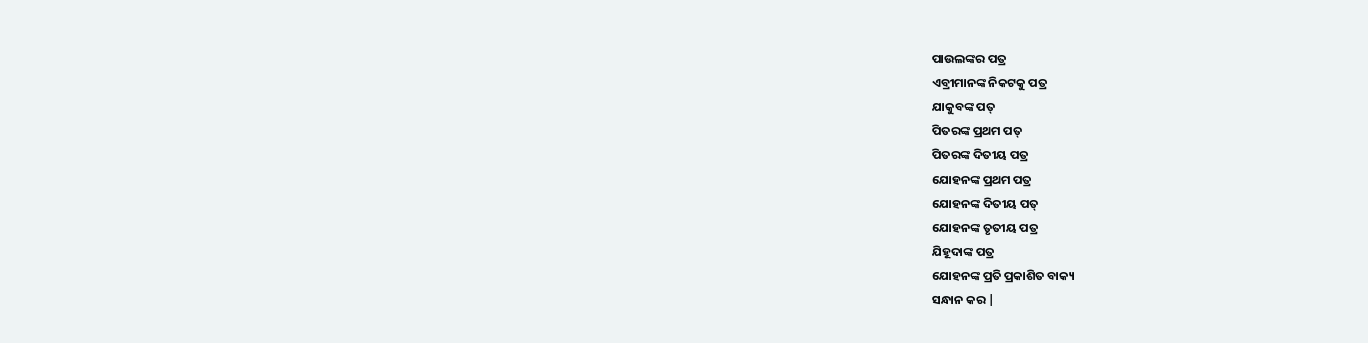ପାଉଲଙ୍କର ପତ୍ର
ଏବ୍ରୀମାନଙ୍କ ନିକଟକୁ ପତ୍ର
ଯାକୁବଙ୍କ ପତ୍
ପିତରଙ୍କ ପ୍ରଥମ ପତ୍
ପିତରଙ୍କ ଦିତୀୟ ପତ୍ର
ଯୋହନଙ୍କ ପ୍ରଥମ ପତ୍ର
ଯୋହନଙ୍କ ଦିତୀୟ ପତ୍
ଯୋହନଙ୍କ ତୃତୀୟ ପତ୍ର
ଯିହୂଦାଙ୍କ ପତ୍ର
ଯୋହନଙ୍କ ପ୍ରତି ପ୍ରକାଶିତ ବାକ୍ୟ
ସନ୍ଧାନ କର |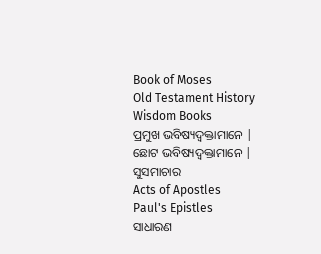Book of Moses
Old Testament History
Wisdom Books
ପ୍ରମୁଖ ଭବିଷ୍ୟଦ୍ବକ୍ତାମାନେ |
ଛୋଟ ଭବିଷ୍ୟଦ୍ବକ୍ତାମାନେ |
ସୁସମାଚାର
Acts of Apostles
Paul's Epistles
ସାଧାରଣ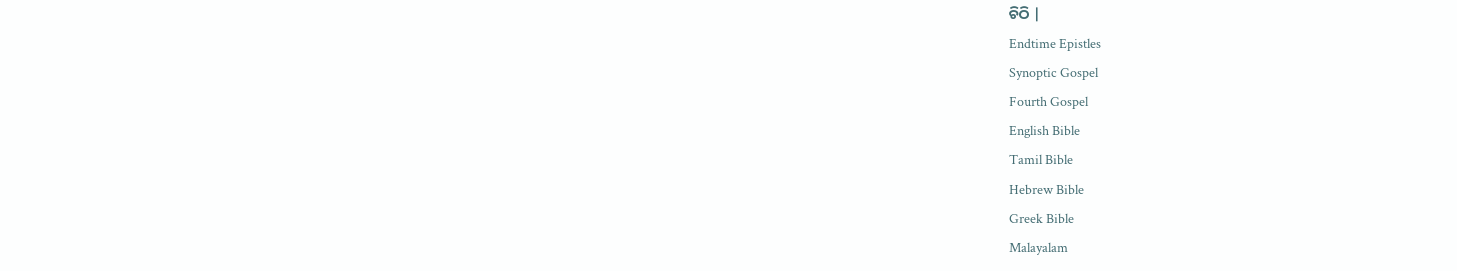ଚିଠି |
Endtime Epistles
Synoptic Gospel
Fourth Gospel
English Bible
Tamil Bible
Hebrew Bible
Greek Bible
Malayalam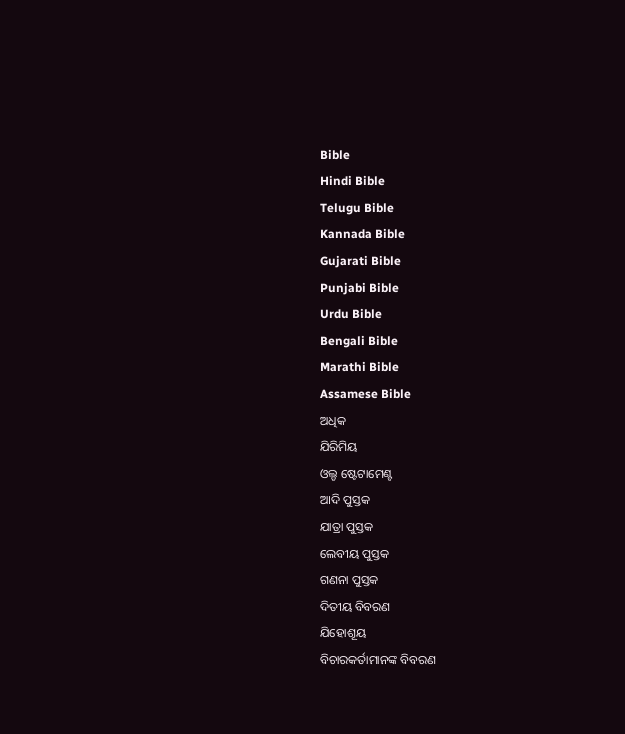Bible
Hindi Bible
Telugu Bible
Kannada Bible
Gujarati Bible
Punjabi Bible
Urdu Bible
Bengali Bible
Marathi Bible
Assamese Bible
ଅଧିକ
ଯିରିମିୟ
ଓଲ୍ଡ ଷ୍ଟେଟାମେଣ୍ଟ
ଆଦି ପୁସ୍ତକ
ଯାତ୍ରା ପୁସ୍ତକ
ଲେବୀୟ ପୁସ୍ତକ
ଗଣନା ପୁସ୍ତକ
ଦିତୀୟ ବିବରଣ
ଯିହୋଶୂୟ
ବିଚାରକର୍ତାମାନଙ୍କ ବିବରଣ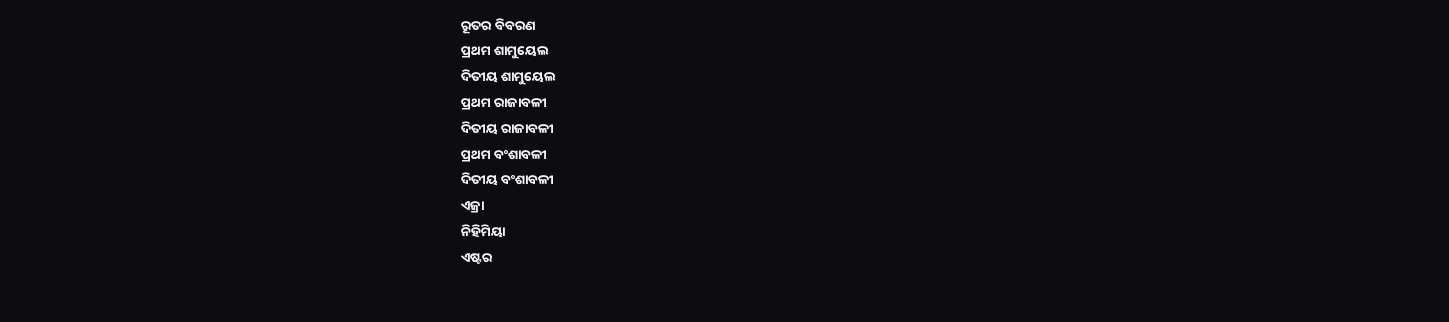ରୂତର ବିବରଣ
ପ୍ରଥମ ଶାମୁୟେଲ
ଦିତୀୟ ଶାମୁୟେଲ
ପ୍ରଥମ ରାଜାବଳୀ
ଦିତୀୟ ରାଜାବଳୀ
ପ୍ରଥମ ବଂଶାବଳୀ
ଦିତୀୟ ବଂଶାବଳୀ
ଏଜ୍ରା
ନିହିମିୟା
ଏଷ୍ଟର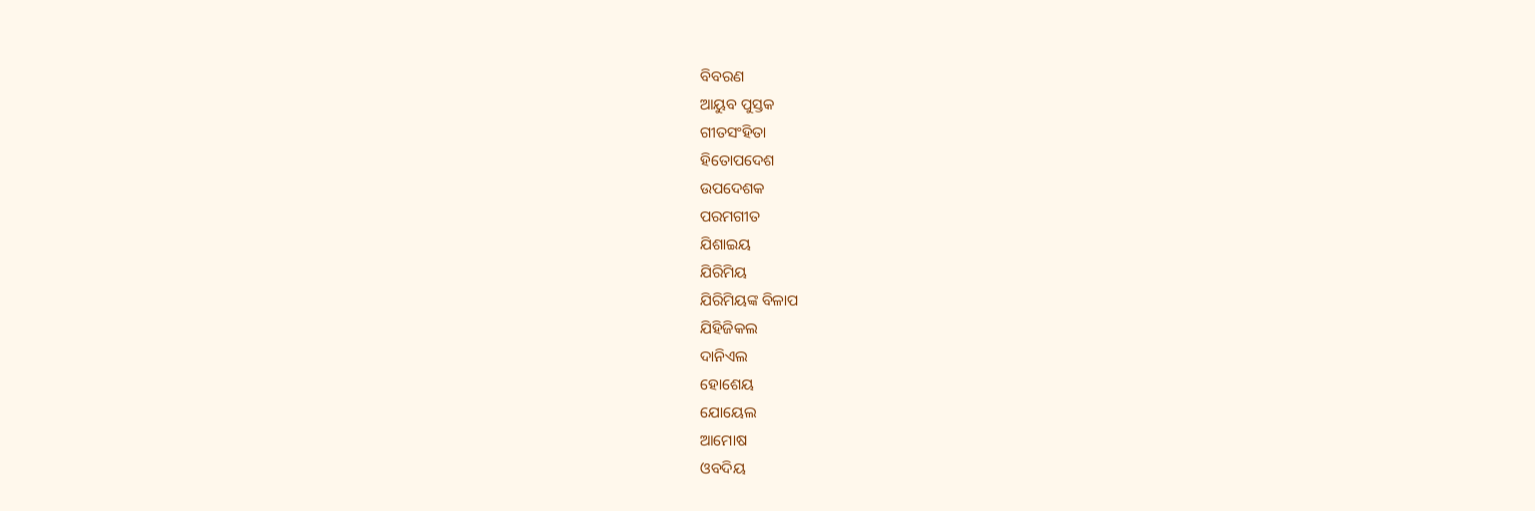ବିବରଣ
ଆୟୁବ ପୁସ୍ତକ
ଗୀତସଂହିତା
ହିତୋପଦେଶ
ଉପଦେଶକ
ପରମଗୀତ
ଯିଶାଇୟ
ଯିରିମିୟ
ଯିରିମିୟଙ୍କ ବିଳାପ
ଯିହିଜିକଲ
ଦାନିଏଲ
ହୋଶେୟ
ଯୋୟେଲ
ଆମୋଷ
ଓବଦିୟ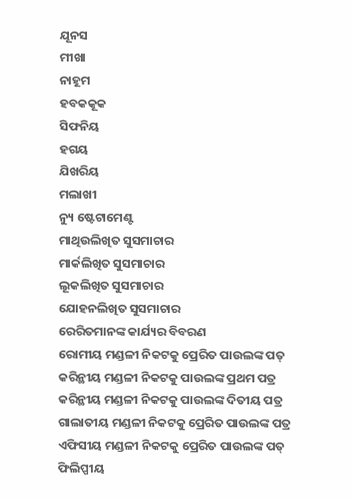ଯୂନସ
ମୀଖା
ନାହୂମ
ହବକକୂକ
ସିଫନିୟ
ହଗୟ
ଯିଖରିୟ
ମଲାଖୀ
ନ୍ୟୁ ଷ୍ଟେଟାମେଣ୍ଟ
ମାଥିଉଲିଖିତ ସୁସମାଚାର
ମାର୍କଲିଖିତ ସୁସମାଚାର
ଲୂକଲିଖିତ ସୁସମାଚାର
ଯୋହନଲିଖିତ ସୁସମାଚାର
ରେରିତମାନଙ୍କ କାର୍ଯ୍ୟର ବିବରଣ
ରୋମୀୟ ମଣ୍ଡଳୀ ନିକଟକୁ ପ୍ରେରିତ ପାଉଲଙ୍କ ପତ୍
କରିନ୍ଥୀୟ ମଣ୍ଡଳୀ ନିକଟକୁ ପାଉଲଙ୍କ ପ୍ରଥମ ପତ୍ର
କରିନ୍ଥୀୟ ମଣ୍ଡଳୀ ନିକଟକୁ ପାଉଲଙ୍କ ଦିତୀୟ ପତ୍ର
ଗାଲାତୀୟ ମଣ୍ଡଳୀ ନିକଟକୁ ପ୍ରେରିତ ପାଉଲଙ୍କ ପତ୍ର
ଏଫିସୀୟ ମଣ୍ଡଳୀ ନିକଟକୁ ପ୍ରେରିତ ପାଉଲଙ୍କ ପତ୍
ଫିଲିପ୍ପୀୟ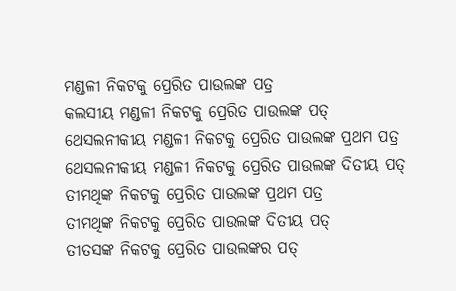ମଣ୍ଡଳୀ ନିକଟକୁ ପ୍ରେରିତ ପାଉଲଙ୍କ ପତ୍ର
କଲସୀୟ ମଣ୍ଡଳୀ ନିକଟକୁ ପ୍ରେରିତ ପାଉଲଙ୍କ ପତ୍
ଥେସଲନୀକୀୟ ମଣ୍ଡଳୀ ନିକଟକୁ ପ୍ରେରିତ ପାଉଲଙ୍କ ପ୍ରଥମ ପତ୍ର
ଥେସଲନୀକୀୟ ମଣ୍ଡଳୀ ନିକଟକୁ ପ୍ରେରିତ ପାଉଲଙ୍କ ଦିତୀୟ ପତ୍
ତୀମଥିଙ୍କ ନିକଟକୁ ପ୍ରେରିତ ପାଉଲଙ୍କ ପ୍ରଥମ ପତ୍ର
ତୀମଥିଙ୍କ ନିକଟକୁ ପ୍ରେରିତ ପାଉଲଙ୍କ ଦିତୀୟ ପତ୍
ତୀତସଙ୍କ ନିକଟକୁ ପ୍ରେରିତ ପାଉଲଙ୍କର ପତ୍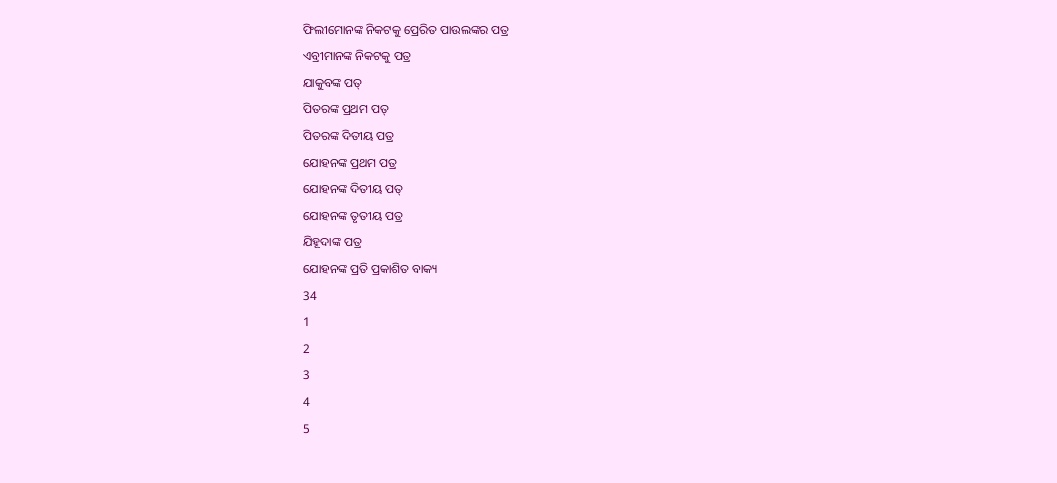ଫିଲୀମୋନଙ୍କ ନିକଟକୁ ପ୍ରେରିତ ପାଉଲଙ୍କର ପତ୍ର
ଏବ୍ରୀମାନଙ୍କ ନିକଟକୁ ପତ୍ର
ଯାକୁବଙ୍କ ପତ୍
ପିତରଙ୍କ ପ୍ରଥମ ପତ୍
ପିତରଙ୍କ ଦିତୀୟ ପତ୍ର
ଯୋହନଙ୍କ ପ୍ରଥମ ପତ୍ର
ଯୋହନଙ୍କ ଦିତୀୟ ପତ୍
ଯୋହନଙ୍କ ତୃତୀୟ ପତ୍ର
ଯିହୂଦାଙ୍କ ପତ୍ର
ଯୋହନଙ୍କ ପ୍ରତି ପ୍ରକାଶିତ ବାକ୍ୟ
34
1
2
3
4
5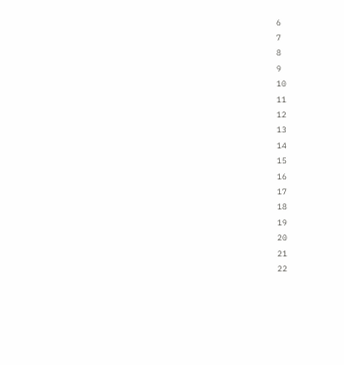6
7
8
9
10
11
12
13
14
15
16
17
18
19
20
21
22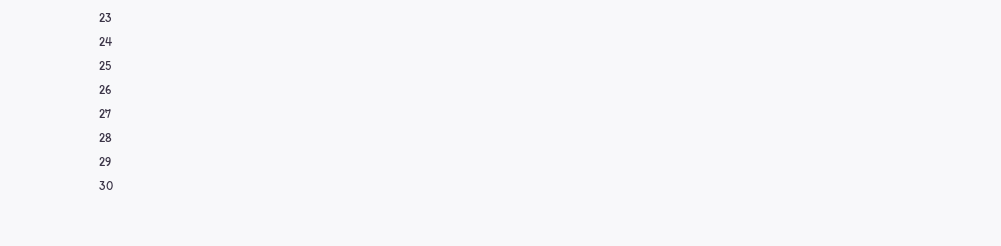23
24
25
26
27
28
29
30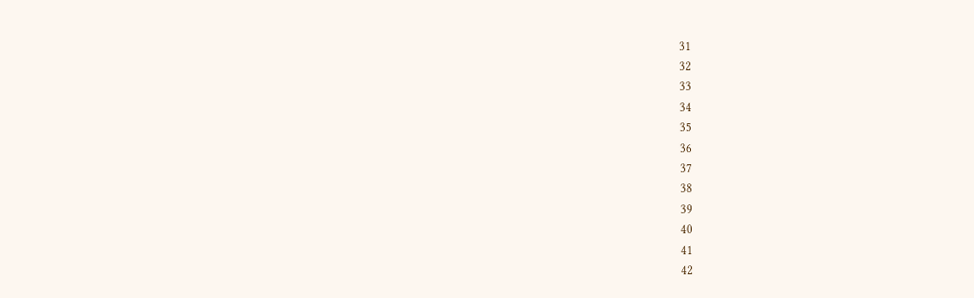31
32
33
34
35
36
37
38
39
40
41
42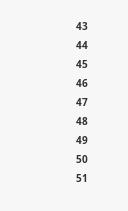43
44
45
46
47
48
49
50
51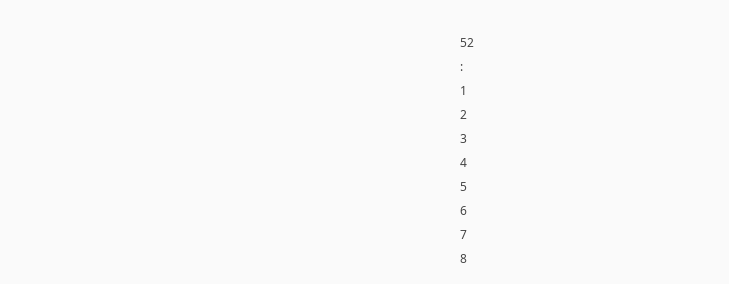52
:
1
2
3
4
5
6
7
8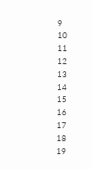9
10
11
12
13
14
15
16
17
18
19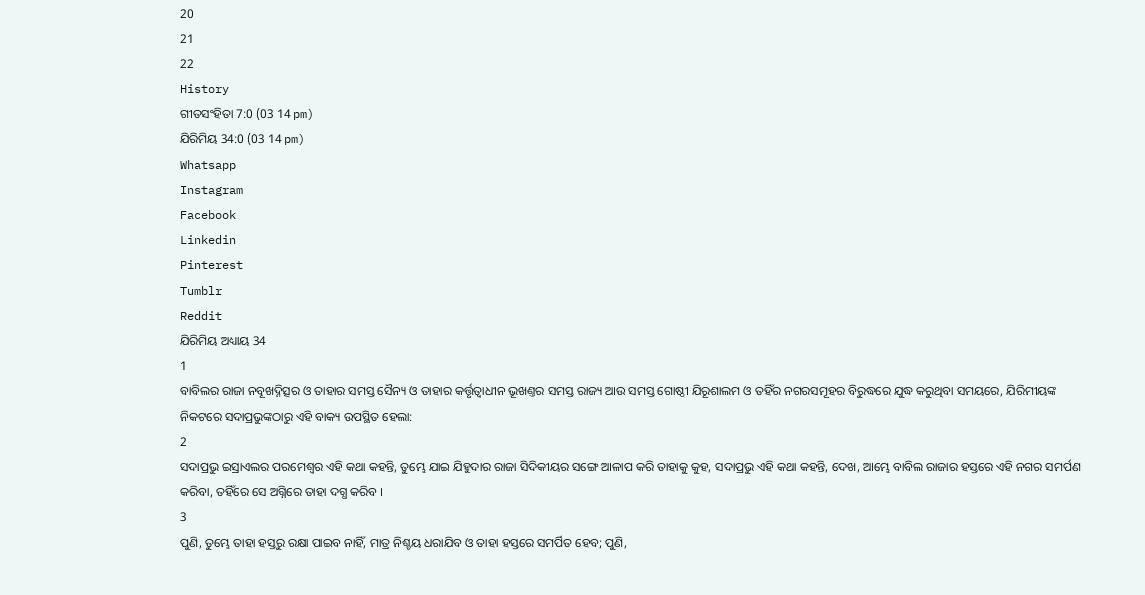20
21
22
History
ଗୀତସଂହିତା 7:0 (03 14 pm)
ଯିରିମିୟ 34:0 (03 14 pm)
Whatsapp
Instagram
Facebook
Linkedin
Pinterest
Tumblr
Reddit
ଯିରିମିୟ ଅଧ୍ୟାୟ 34
1
ବାବିଲର ରାଜା ନବୂଖଦ୍ନିତ୍ସର ଓ ତାହାର ସମସ୍ତ ସୈନ୍ୟ ଓ ତାହାର କର୍ତ୍ତୃତ୍ଵାଧୀନ ଭୂଖଣ୍ତର ସମସ୍ତ ରାଜ୍ୟ ଆଉ ସମସ୍ତ ଗୋଷ୍ଠୀ ଯିରୂଶାଲମ ଓ ତହିଁର ନଗରସମୂହର ବିରୁଦ୍ଧରେ ଯୁଦ୍ଧ କରୁଥିବା ସମୟରେ, ଯିରିମୀୟଙ୍କ ନିକଟରେ ସଦାପ୍ରଭୁଙ୍କଠାରୁ ଏହି ବାକ୍ୟ ଉପସ୍ଥିତ ହେଲା:
2
ସଦାପ୍ରଭୁ ଇସ୍ରାଏଲର ପରମେଶ୍ଵର ଏହି କଥା କହନ୍ତି, ତୁମ୍ଭେ ଯାଇ ଯିହୁଦାର ରାଜା ସିଦିକୀୟର ସଙ୍ଗେ ଆଳାପ କରି ତାହାକୁ କୁହ, ସଦାପ୍ରଭୁ ଏହି କଥା କହନ୍ତି, ଦେଖ, ଆମ୍ଭେ ବାବିଲ ରାଜାର ହସ୍ତରେ ଏହି ନଗର ସମର୍ପଣ କରିବା, ତହିଁରେ ସେ ଅଗ୍ନିରେ ତାହା ଦଗ୍ଧ କରିବ ।
3
ପୁଣି, ତୁମ୍ଭେ ତାହା ହସ୍ତରୁ ରକ୍ଷା ପାଇବ ନାହିଁ, ମାତ୍ର ନିଶ୍ଚୟ ଧରାଯିବ ଓ ତାହା ହସ୍ତରେ ସମର୍ପିତ ହେବ; ପୁଣି,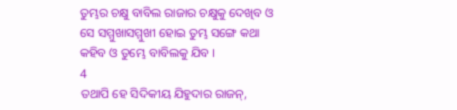ତୁମ୍ଭର ଚକ୍ଷୁ ବାବିଲ ରାଜାର ଚକ୍ଷୁକୁ ଦେଖିବ ଓ ସେ ସମ୍ମୁଖାସମ୍ମୁଖୀ ହୋଇ ତୁମ୍ଭ ସଙ୍ଗେ କଥା କହିବ ଓ ତୁମ୍ଭେ ବାବିଲକୁ ଯିବ ।
4
ତଥାପି ହେ ସିଦିକୀୟ ଯିହୁଦାର ରାଜନ୍,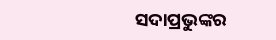ସଦାପ୍ରଭୁଙ୍କର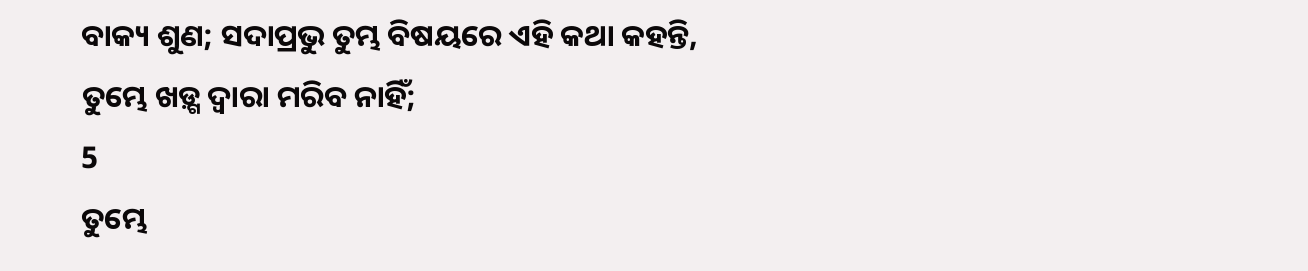ବାକ୍ୟ ଶୁଣ; ସଦାପ୍ରଭୁ ତୁମ୍ଭ ବିଷୟରେ ଏହି କଥା କହନ୍ତି, ତୁମ୍ଭେ ଖଡ଼୍ଗ ଦ୍ଵାରା ମରିବ ନାହିଁ;
5
ତୁମ୍ଭେ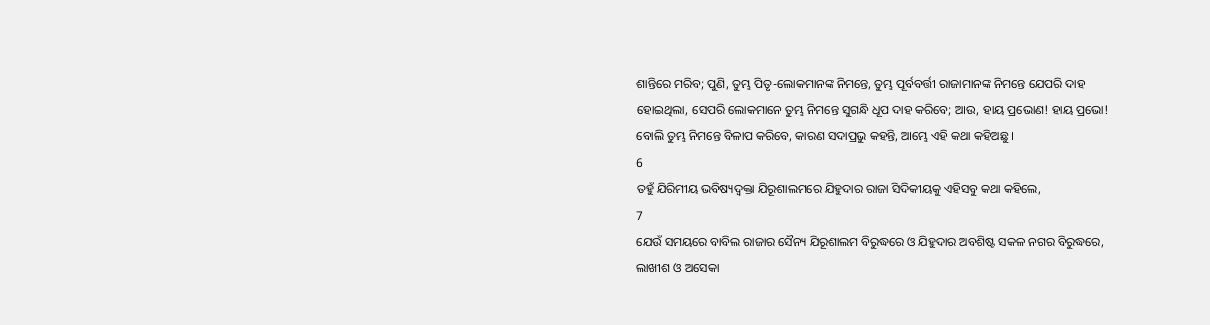ଶାନ୍ତିରେ ମରିବ; ପୁଣି, ତୁମ୍ଭ ପିତୃ-ଲୋକମାନଙ୍କ ନିମନ୍ତେ, ତୁମ୍ଭ ପୂର୍ବବର୍ତ୍ତୀ ରାଜାମାନଙ୍କ ନିମନ୍ତେ ଯେପରି ଦାହ ହୋଇଥିଲା, ସେପରି ଲୋକମାନେ ତୁମ୍ଭ ନିମନ୍ତେ ସୁଗନ୍ଧି ଧୂପ ଦାହ କରିବେ; ଆଉ, ହାୟ ପ୍ରଭୋଣ! ହାୟ ପ୍ରଭୋ! ବୋଲି ତୁମ୍ଭ ନିମନ୍ତେ ବିଳାପ କରିବେ, କାରଣ ସଦାପ୍ରଭୁ କହନ୍ତି, ଆମ୍ଭେ ଏହି କଥା କହିଅଛୁ ।
6
ତହୁଁ ଯିରିମୀୟ ଭବିଷ୍ୟଦ୍ବକ୍ତା ଯିରୂଶାଲମରେ ଯିହୁଦାର ରାଜା ସିଦିକୀୟକୁ ଏହିସବୁ କଥା କହିଲେ,
7
ଯେଉଁ ସମୟରେ ବାବିଲ ରାଜାର ସୈନ୍ୟ ଯିରୂଶାଲମ ବିରୁଦ୍ଧରେ ଓ ଯିହୁଦାର ଅବଶିଷ୍ଟ ସକଳ ନଗର ବିରୁଦ୍ଧରେ, ଲାଖୀଶ ଓ ଅସେକା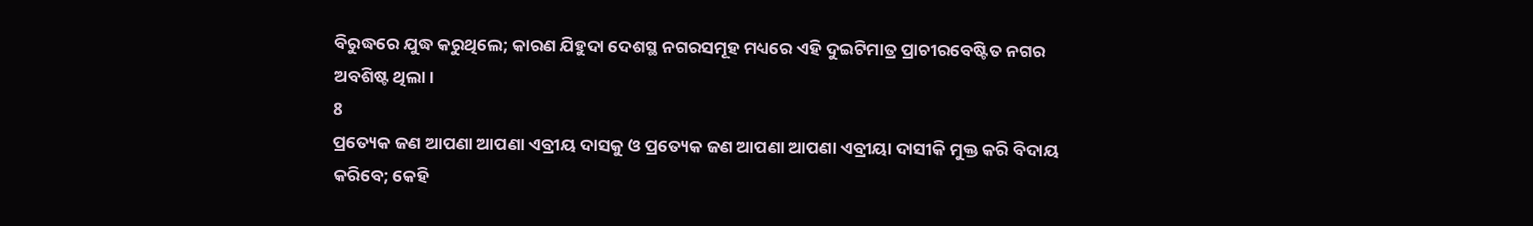ବିରୁଦ୍ଧରେ ଯୁଦ୍ଧ କରୁଥିଲେ; କାରଣ ଯିହୁଦା ଦେଶସ୍ଥ ନଗରସମୂହ ମଧ୍ୟରେ ଏହି ଦୁଇଟିମାତ୍ର ପ୍ରାଚୀରବେଷ୍ଟିତ ନଗର ଅବଶିଷ୍ଟ ଥିଲା।
8
ପ୍ରତ୍ୟେକ ଜଣ ଆପଣା ଆପଣା ଏବ୍ରୀୟ ଦାସକୁ ଓ ପ୍ରତ୍ୟେକ ଜଣ ଆପଣା ଆପଣା ଏବ୍ରୀୟା ଦାସୀକି ମୁକ୍ତ କରି ବିଦାୟ କରିବେ; କେହି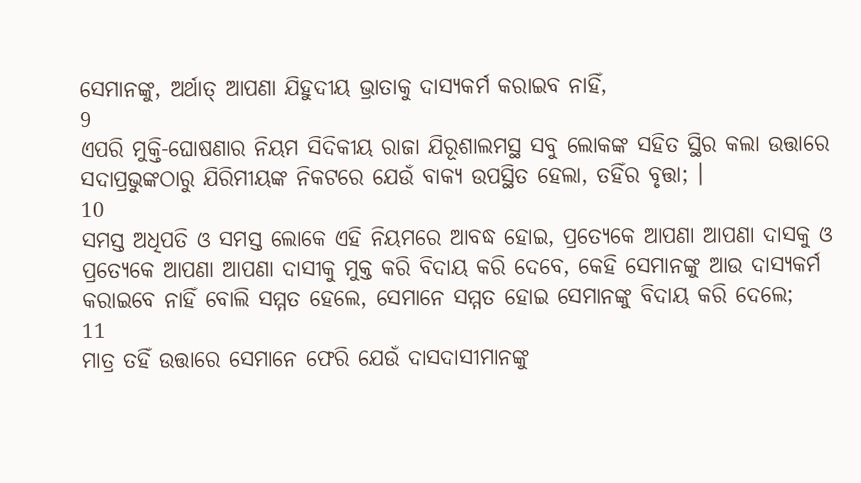ସେମାନଙ୍କୁ, ଅର୍ଥାତ୍ ଆପଣା ଯିହୁଦୀୟ ଭ୍ରାତାକୁ ଦାସ୍ୟକର୍ମ କରାଇବ ନାହିଁ,
9
ଏପରି ମୁକ୍ତି-ଘୋଷଣାର ନିୟମ ସିଦିକୀୟ ରାଜା ଯିରୂଶାଲମସ୍ଥ ସବୁ ଲୋକଙ୍କ ସହିତ ସ୍ଥିର କଲା ଉତ୍ତାରେ ସଦାପ୍ରଭୁଙ୍କଠାରୁ ଯିରିମୀୟଙ୍କ ନିକଟରେ ଯେଉଁ ବାକ୍ୟ ଉପସ୍ଥିତ ହେଲା, ତହିଁର ବୃତ୍ତା; ।
10
ସମସ୍ତ ଅଧିପତି ଓ ସମସ୍ତ ଲୋକେ ଏହି ନିୟମରେ ଆବଦ୍ଧ ହୋଇ, ପ୍ରତ୍ୟେକେ ଆପଣା ଆପଣା ଦାସକୁ ଓ ପ୍ରତ୍ୟେକେ ଆପଣା ଆପଣା ଦାସୀକୁ ମୁକ୍ତ କରି ବିଦାୟ କରି ଦେବେ, କେହି ସେମାନଙ୍କୁ ଆଉ ଦାସ୍ୟକର୍ମ କରାଇବେ ନାହିଁ ବୋଲି ସମ୍ମତ ହେଲେ, ସେମାନେ ସମ୍ମତ ହୋଇ ସେମାନଙ୍କୁ ବିଦାୟ କରି ଦେଲେ;
11
ମାତ୍ର ତହିଁ ଉତ୍ତାରେ ସେମାନେ ଫେରି ଯେଉଁ ଦାସଦାସୀମାନଙ୍କୁ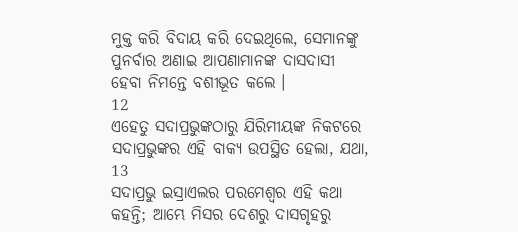ମୁକ୍ତ କରି ବିଦାୟ କରି ଦେଇଥିଲେ, ସେମାନଙ୍କୁ ପୁନର୍ବାର ଅଣାଇ ଆପଣାମାନଙ୍କ ଦାସଦାସୀ ହେବା ନିମନ୍ତେ ବଶୀଭୂତ କଲେ ।
12
ଏହେତୁ ସଦାପ୍ରଭୁଙ୍କଠାରୁ ଯିରିମୀୟଙ୍କ ନିକଟରେ ସଦାପ୍ରଭୁଙ୍କର ଏହି ବାକ୍ୟ ଉପସ୍ଥିତ ହେଲା, ଯଥା,
13
ସଦାପ୍ରଭୁ ଇସ୍ରାଏଲର ପରମେଶ୍ଵର ଏହି କଥା କହନ୍ତି; ଆମ୍ଭେ ମିସର ଦେଶରୁ ଦାସଗୃହରୁ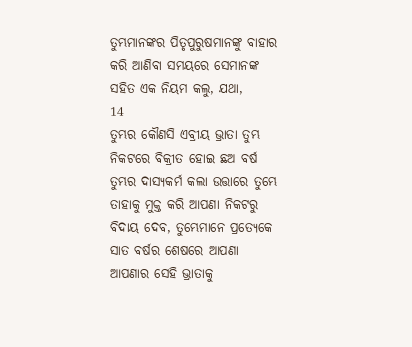ତୁମ୍ଭମାନଙ୍କର ପିତୃପୁରୁଷମାନଙ୍କୁ ବାହାର କରି ଆଣିବା ସମୟରେ ସେମାନଙ୍କ ସହିତ ଏକ ନିୟମ କଲୁ, ଯଥା,
14
ତୁମ୍ଭର କୌଣସି ଏବ୍ରୀୟ ଭ୍ରାତା ତୁମ୍ଭ ନିକଟରେ ବିକ୍ରୀତ ହୋଇ ଛଅ ବର୍ଷ ତୁମ୍ଭର ଦାସ୍ୟକର୍ମ କଲା ଉତ୍ତାରେ ତୁମ୍ଭେ ତାହାକୁ ମୁକ୍ତ କରି ଆପଣା ନିକଟରୁ ବିଦାୟ ଦେବ, ତୁମ୍ଭେମାନେ ପ୍ରତ୍ୟେକେ ସାତ ବର୍ଷର ଶେଷରେ ଆପଣା ଆପଣାର ସେହି ଭ୍ରାତାକୁ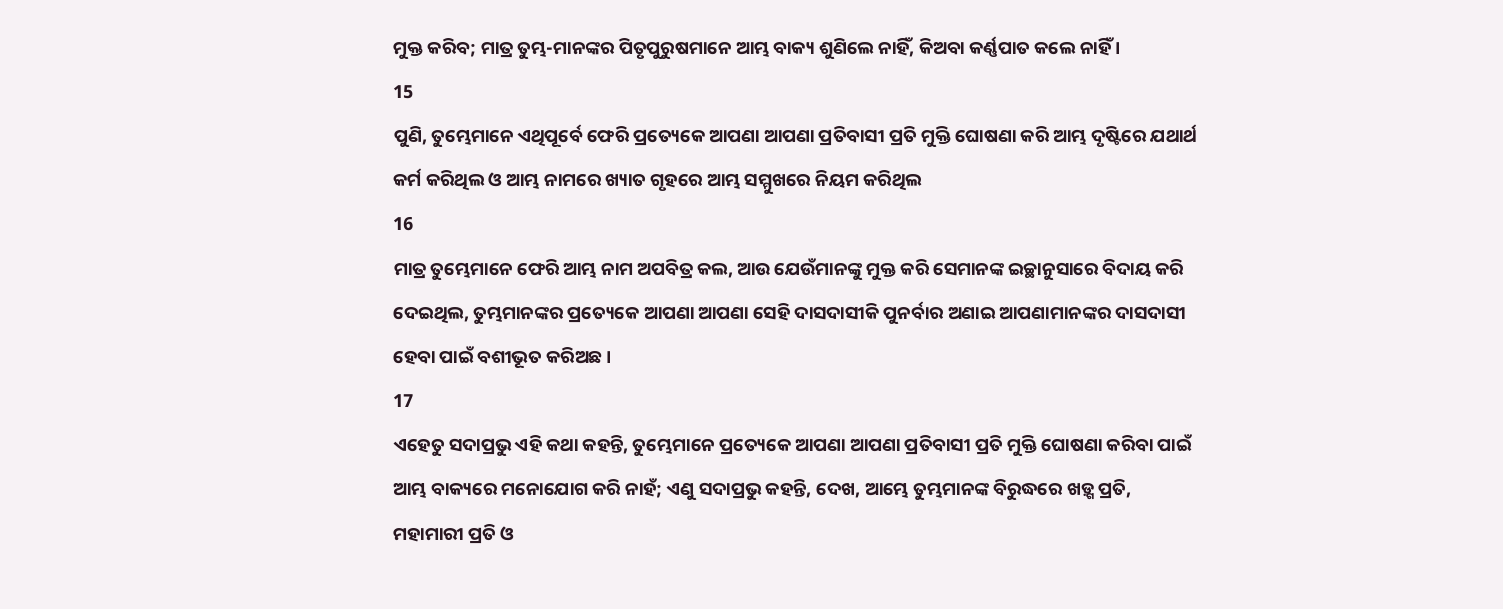ମୁକ୍ତ କରିବ; ମାତ୍ର ତୁମ୍ଭ-ମାନଙ୍କର ପିତୃପୁରୁଷମାନେ ଆମ୍ଭ ବାକ୍ୟ ଶୁଣିଲେ ନାହିଁ, କିଅବା କର୍ଣ୍ଣପାତ କଲେ ନାହିଁ ।
15
ପୁଣି, ତୁମ୍ଭେମାନେ ଏଥିପୂର୍ବେ ଫେରି ପ୍ରତ୍ୟେକେ ଆପଣା ଆପଣା ପ୍ରତିବାସୀ ପ୍ରତି ମୁକ୍ତି ଘୋଷଣା କରି ଆମ୍ଭ ଦୃଷ୍ଟିରେ ଯଥାର୍ଥ କର୍ମ କରିଥିଲ ଓ ଆମ୍ଭ ନାମରେ ଖ୍ୟାତ ଗୃହରେ ଆମ୍ଭ ସମ୍ମୁଖରେ ନିୟମ କରିଥିଲ
16
ମାତ୍ର ତୁମ୍ଭେମାନେ ଫେରି ଆମ୍ଭ ନାମ ଅପବିତ୍ର କଲ, ଆଉ ଯେଉଁମାନଙ୍କୁ ମୁକ୍ତ କରି ସେମାନଙ୍କ ଇଚ୍ଛାନୁସାରେ ବିଦାୟ କରି ଦେଇଥିଲ, ତୁମ୍ଭମାନଙ୍କର ପ୍ରତ୍ୟେକେ ଆପଣା ଆପଣା ସେହି ଦାସଦାସୀକି ପୁନର୍ବାର ଅଣାଇ ଆପଣାମାନଙ୍କର ଦାସଦାସୀ ହେବା ପାଇଁ ବଶୀଭୂତ କରିଅଛ ।
17
ଏହେତୁ ସଦାପ୍ରଭୁ ଏହି କଥା କହନ୍ତି, ତୁମ୍ଭେମାନେ ପ୍ରତ୍ୟେକେ ଆପଣା ଆପଣା ପ୍ରତିବାସୀ ପ୍ରତି ମୁକ୍ତି ଘୋଷଣା କରିବା ପାଇଁ ଆମ୍ଭ ବାକ୍ୟରେ ମନୋଯୋଗ କରି ନାହଁ; ଏଣୁ ସଦାପ୍ରଭୁ କହନ୍ତି, ଦେଖ, ଆମ୍ଭେ ତୁମ୍ଭମାନଙ୍କ ବିରୁଦ୍ଧରେ ଖଡ଼୍ଗ ପ୍ରତି, ମହାମାରୀ ପ୍ରତି ଓ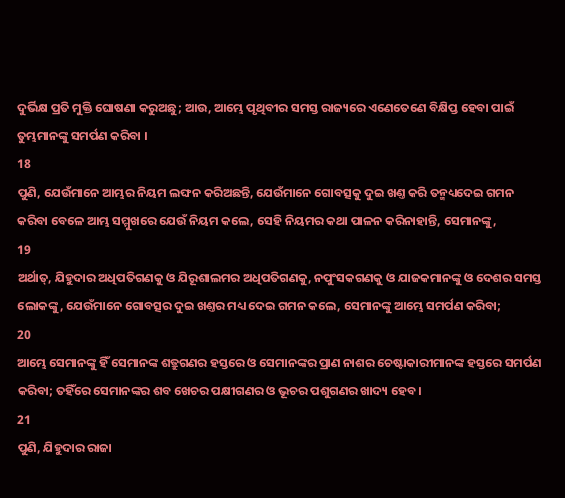ଦୁର୍ଭିକ୍ଷ ପ୍ରତି ମୁକ୍ତି ଘୋଷଣା କରୁଅଛୁ; ଆଉ, ଆମ୍ଭେ ପୃଥିବୀର ସମସ୍ତ ରାଜ୍ୟରେ ଏଣେତେଣେ ବିକ୍ଷିପ୍ତ ହେବା ପାଇଁ ତୁମ୍ଭମାନଙ୍କୁ ସମର୍ପଣ କରିବା ।
18
ପୁଣି, ଯେଉଁମାନେ ଆମ୍ଭର ନିୟମ ଲଙ୍ଘନ କରିଅଛନ୍ତି, ଯେଉଁମାନେ ଗୋବତ୍ସକୁ ଦୁଇ ଖଣ୍ତ କରି ତନ୍ମଧ୍ୟଦେଇ ଗମନ କରିବା ବେଳେ ଆମ୍ଭ ସମ୍ମୁଖରେ ଯେଉଁ ନିୟମ କଲେ, ସେହି ନିୟମର କଥା ପାଳନ କରିନାହାନ୍ତି, ସେମାନଙ୍କୁ,
19
ଅର୍ଥାତ୍, ଯିହୁଦାର ଅଧିପତିଗଣକୁ ଓ ଯିରୂଶାଲମର ଅଧିପତିଗଣକୁ, ନପୁଂସକଗଣକୁ ଓ ଯାଜକମାନଙ୍କୁ ଓ ଦେଶର ସମସ୍ତ ଲୋକଙ୍କୁ, ଯେଉଁମାନେ ଗୋବତ୍ସର ଦୁଇ ଖଣ୍ତର ମଧ୍ୟ ଦେଇ ଗମନ କଲେ, ସେମାନଙ୍କୁ ଆମ୍ଭେ ସମର୍ପଣ କରିବା;
20
ଆମ୍ଭେ ସେମାନଙ୍କୁ ହିଁ ସେମାନଙ୍କ ଶତ୍ରୁଗଣର ହସ୍ତରେ ଓ ସେମାନଙ୍କର ପ୍ରାଣ ନାଶର ଚେଷ୍ଟାକାରୀମାନଙ୍କ ହସ୍ତରେ ସମର୍ପଣ କରିବା; ତହିଁରେ ସେମାନଙ୍କର ଶବ ଖେଚର ପକ୍ଷୀଗଣର ଓ ଭୂଚର ପଶୁଗଣର ଖାଦ୍ୟ ହେବ ।
21
ପୁଣି, ଯିହୁଦାର ରାଜା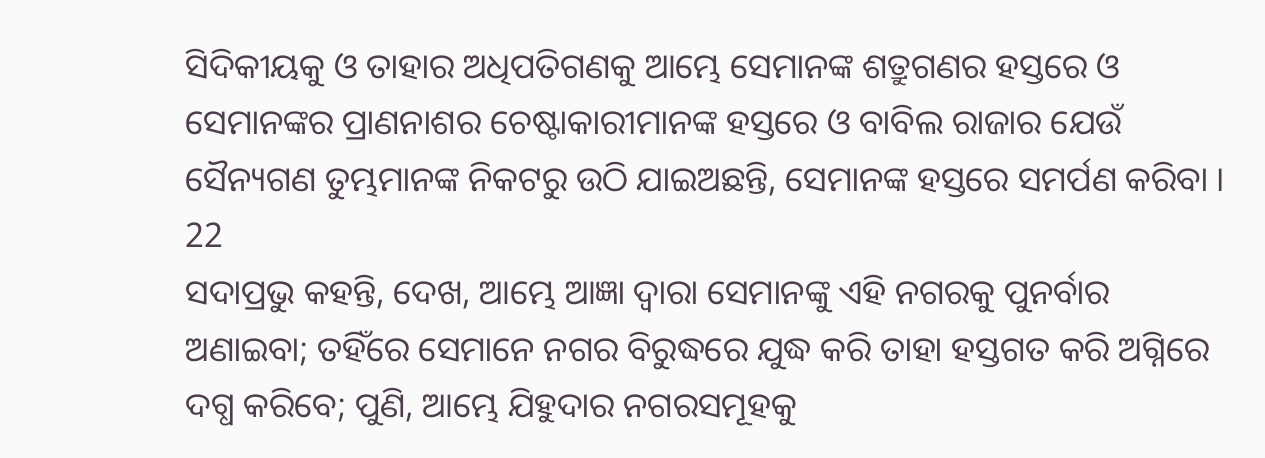ସିଦିକୀୟକୁ ଓ ତାହାର ଅଧିପତିଗଣକୁ ଆମ୍ଭେ ସେମାନଙ୍କ ଶତ୍ରୁଗଣର ହସ୍ତରେ ଓ ସେମାନଙ୍କର ପ୍ରାଣନାଶର ଚେଷ୍ଟାକାରୀମାନଙ୍କ ହସ୍ତରେ ଓ ବାବିଲ ରାଜାର ଯେଉଁ ସୈନ୍ୟଗଣ ତୁମ୍ଭମାନଙ୍କ ନିକଟରୁ ଉଠି ଯାଇଅଛନ୍ତି, ସେମାନଙ୍କ ହସ୍ତରେ ସମର୍ପଣ କରିବା ।
22
ସଦାପ୍ରଭୁ କହନ୍ତି, ଦେଖ, ଆମ୍ଭେ ଆଜ୍ଞା ଦ୍ଵାରା ସେମାନଙ୍କୁ ଏହି ନଗରକୁ ପୁନର୍ବାର ଅଣାଇବା; ତହିଁରେ ସେମାନେ ନଗର ବିରୁଦ୍ଧରେ ଯୁଦ୍ଧ କରି ତାହା ହସ୍ତଗତ କରି ଅଗ୍ନିରେ ଦଗ୍ଧ କରିବେ; ପୁଣି, ଆମ୍ଭେ ଯିହୁଦାର ନଗରସମୂହକୁ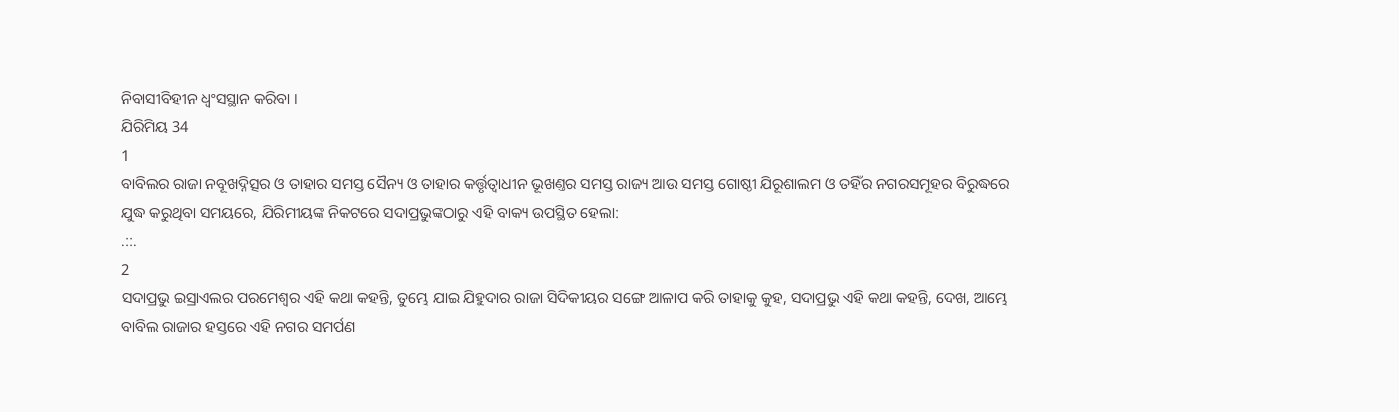ନିବାସୀବିହୀନ ଧ୍ଵଂସସ୍ଥାନ କରିବା ।
ଯିରିମିୟ 34
1
ବାବିଲର ରାଜା ନବୂଖଦ୍ନିତ୍ସର ଓ ତାହାର ସମସ୍ତ ସୈନ୍ୟ ଓ ତାହାର କର୍ତ୍ତୃତ୍ଵାଧୀନ ଭୂଖଣ୍ତର ସମସ୍ତ ରାଜ୍ୟ ଆଉ ସମସ୍ତ ଗୋଷ୍ଠୀ ଯିରୂଶାଲମ ଓ ତହିଁର ନଗରସମୂହର ବିରୁଦ୍ଧରେ ଯୁଦ୍ଧ କରୁଥିବା ସମୟରେ, ଯିରିମୀୟଙ୍କ ନିକଟରେ ସଦାପ୍ରଭୁଙ୍କଠାରୁ ଏହି ବାକ୍ୟ ଉପସ୍ଥିତ ହେଲା:
.::.
2
ସଦାପ୍ରଭୁ ଇସ୍ରାଏଲର ପରମେଶ୍ଵର ଏହି କଥା କହନ୍ତି, ତୁମ୍ଭେ ଯାଇ ଯିହୁଦାର ରାଜା ସିଦିକୀୟର ସଙ୍ଗେ ଆଳାପ କରି ତାହାକୁ କୁହ, ସଦାପ୍ରଭୁ ଏହି କଥା କହନ୍ତି, ଦେଖ, ଆମ୍ଭେ ବାବିଲ ରାଜାର ହସ୍ତରେ ଏହି ନଗର ସମର୍ପଣ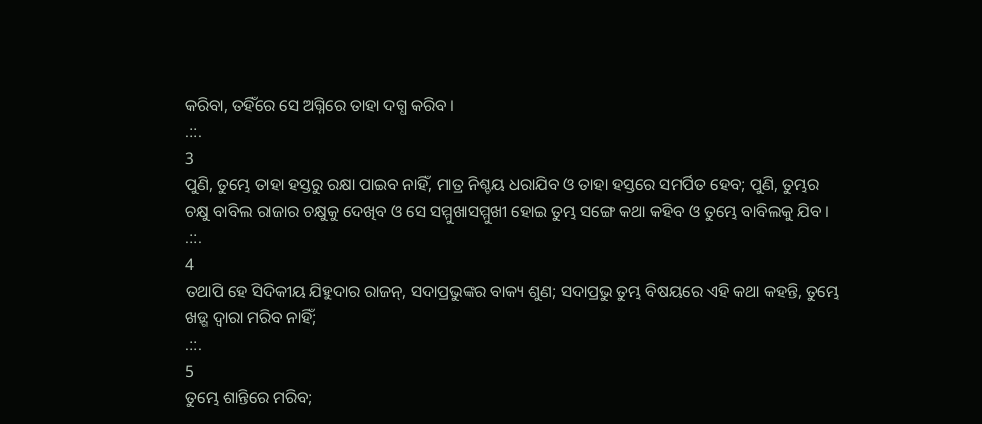କରିବା, ତହିଁରେ ସେ ଅଗ୍ନିରେ ତାହା ଦଗ୍ଧ କରିବ ।
.::.
3
ପୁଣି, ତୁମ୍ଭେ ତାହା ହସ୍ତରୁ ରକ୍ଷା ପାଇବ ନାହିଁ, ମାତ୍ର ନିଶ୍ଚୟ ଧରାଯିବ ଓ ତାହା ହସ୍ତରେ ସମର୍ପିତ ହେବ; ପୁଣି, ତୁମ୍ଭର ଚକ୍ଷୁ ବାବିଲ ରାଜାର ଚକ୍ଷୁକୁ ଦେଖିବ ଓ ସେ ସମ୍ମୁଖାସମ୍ମୁଖୀ ହୋଇ ତୁମ୍ଭ ସଙ୍ଗେ କଥା କହିବ ଓ ତୁମ୍ଭେ ବାବିଲକୁ ଯିବ ।
.::.
4
ତଥାପି ହେ ସିଦିକୀୟ ଯିହୁଦାର ରାଜନ୍, ସଦାପ୍ରଭୁଙ୍କର ବାକ୍ୟ ଶୁଣ; ସଦାପ୍ରଭୁ ତୁମ୍ଭ ବିଷୟରେ ଏହି କଥା କହନ୍ତି, ତୁମ୍ଭେ ଖଡ଼୍ଗ ଦ୍ଵାରା ମରିବ ନାହିଁ;
.::.
5
ତୁମ୍ଭେ ଶାନ୍ତିରେ ମରିବ;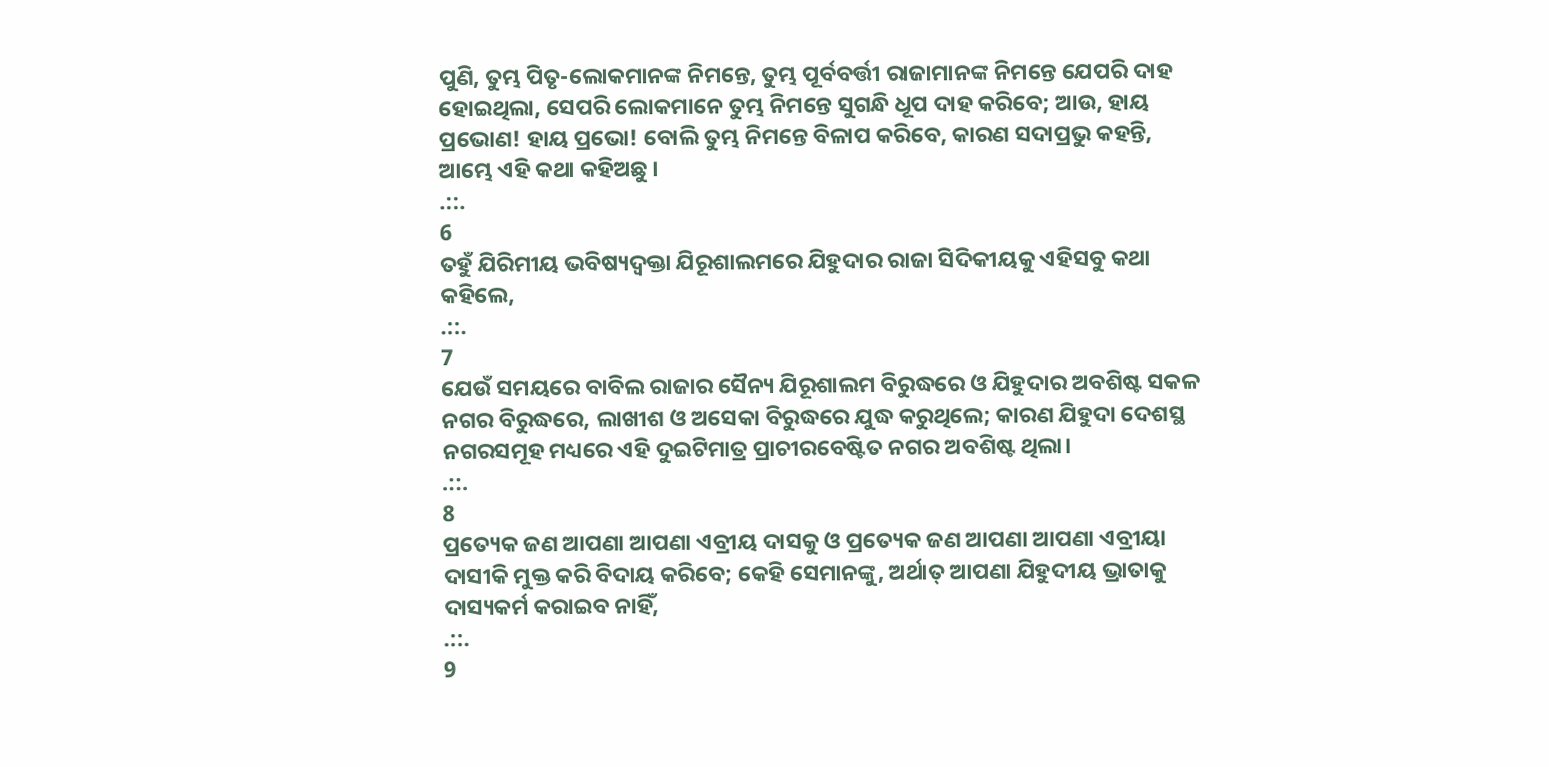ପୁଣି, ତୁମ୍ଭ ପିତୃ-ଲୋକମାନଙ୍କ ନିମନ୍ତେ, ତୁମ୍ଭ ପୂର୍ବବର୍ତ୍ତୀ ରାଜାମାନଙ୍କ ନିମନ୍ତେ ଯେପରି ଦାହ ହୋଇଥିଲା, ସେପରି ଲୋକମାନେ ତୁମ୍ଭ ନିମନ୍ତେ ସୁଗନ୍ଧି ଧୂପ ଦାହ କରିବେ; ଆଉ, ହାୟ ପ୍ରଭୋଣ! ହାୟ ପ୍ରଭୋ! ବୋଲି ତୁମ୍ଭ ନିମନ୍ତେ ବିଳାପ କରିବେ, କାରଣ ସଦାପ୍ରଭୁ କହନ୍ତି, ଆମ୍ଭେ ଏହି କଥା କହିଅଛୁ ।
.::.
6
ତହୁଁ ଯିରିମୀୟ ଭବିଷ୍ୟଦ୍ବକ୍ତା ଯିରୂଶାଲମରେ ଯିହୁଦାର ରାଜା ସିଦିକୀୟକୁ ଏହିସବୁ କଥା କହିଲେ,
.::.
7
ଯେଉଁ ସମୟରେ ବାବିଲ ରାଜାର ସୈନ୍ୟ ଯିରୂଶାଲମ ବିରୁଦ୍ଧରେ ଓ ଯିହୁଦାର ଅବଶିଷ୍ଟ ସକଳ ନଗର ବିରୁଦ୍ଧରେ, ଲାଖୀଶ ଓ ଅସେକା ବିରୁଦ୍ଧରେ ଯୁଦ୍ଧ କରୁଥିଲେ; କାରଣ ଯିହୁଦା ଦେଶସ୍ଥ ନଗରସମୂହ ମଧ୍ୟରେ ଏହି ଦୁଇଟିମାତ୍ର ପ୍ରାଚୀରବେଷ୍ଟିତ ନଗର ଅବଶିଷ୍ଟ ଥିଲା।
.::.
8
ପ୍ରତ୍ୟେକ ଜଣ ଆପଣା ଆପଣା ଏବ୍ରୀୟ ଦାସକୁ ଓ ପ୍ରତ୍ୟେକ ଜଣ ଆପଣା ଆପଣା ଏବ୍ରୀୟା ଦାସୀକି ମୁକ୍ତ କରି ବିଦାୟ କରିବେ; କେହି ସେମାନଙ୍କୁ, ଅର୍ଥାତ୍ ଆପଣା ଯିହୁଦୀୟ ଭ୍ରାତାକୁ ଦାସ୍ୟକର୍ମ କରାଇବ ନାହିଁ,
.::.
9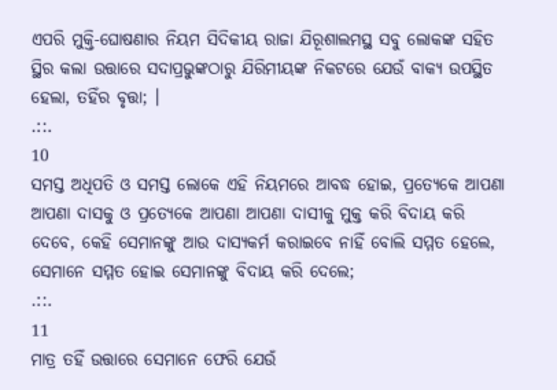ଏପରି ମୁକ୍ତି-ଘୋଷଣାର ନିୟମ ସିଦିକୀୟ ରାଜା ଯିରୂଶାଲମସ୍ଥ ସବୁ ଲୋକଙ୍କ ସହିତ ସ୍ଥିର କଲା ଉତ୍ତାରେ ସଦାପ୍ରଭୁଙ୍କଠାରୁ ଯିରିମୀୟଙ୍କ ନିକଟରେ ଯେଉଁ ବାକ୍ୟ ଉପସ୍ଥିତ ହେଲା, ତହିଁର ବୃତ୍ତା; ।
.::.
10
ସମସ୍ତ ଅଧିପତି ଓ ସମସ୍ତ ଲୋକେ ଏହି ନିୟମରେ ଆବଦ୍ଧ ହୋଇ, ପ୍ରତ୍ୟେକେ ଆପଣା ଆପଣା ଦାସକୁ ଓ ପ୍ରତ୍ୟେକେ ଆପଣା ଆପଣା ଦାସୀକୁ ମୁକ୍ତ କରି ବିଦାୟ କରି ଦେବେ, କେହି ସେମାନଙ୍କୁ ଆଉ ଦାସ୍ୟକର୍ମ କରାଇବେ ନାହିଁ ବୋଲି ସମ୍ମତ ହେଲେ, ସେମାନେ ସମ୍ମତ ହୋଇ ସେମାନଙ୍କୁ ବିଦାୟ କରି ଦେଲେ;
.::.
11
ମାତ୍ର ତହିଁ ଉତ୍ତାରେ ସେମାନେ ଫେରି ଯେଉଁ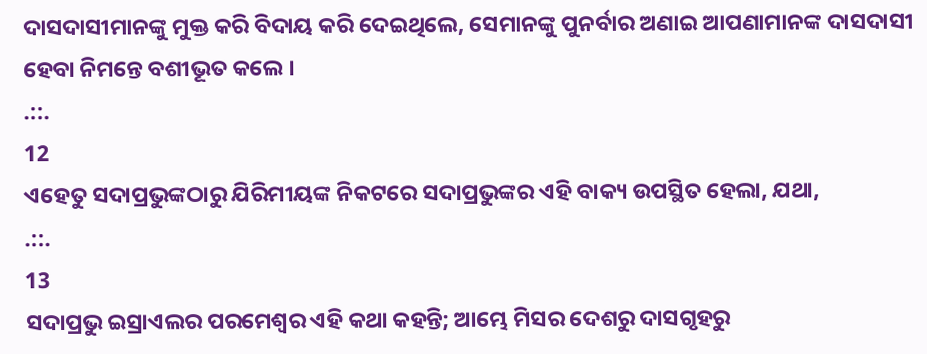ଦାସଦାସୀମାନଙ୍କୁ ମୁକ୍ତ କରି ବିଦାୟ କରି ଦେଇଥିଲେ, ସେମାନଙ୍କୁ ପୁନର୍ବାର ଅଣାଇ ଆପଣାମାନଙ୍କ ଦାସଦାସୀ ହେବା ନିମନ୍ତେ ବଶୀଭୂତ କଲେ ।
.::.
12
ଏହେତୁ ସଦାପ୍ରଭୁଙ୍କଠାରୁ ଯିରିମୀୟଙ୍କ ନିକଟରେ ସଦାପ୍ରଭୁଙ୍କର ଏହି ବାକ୍ୟ ଉପସ୍ଥିତ ହେଲା, ଯଥା,
.::.
13
ସଦାପ୍ରଭୁ ଇସ୍ରାଏଲର ପରମେଶ୍ଵର ଏହି କଥା କହନ୍ତି; ଆମ୍ଭେ ମିସର ଦେଶରୁ ଦାସଗୃହରୁ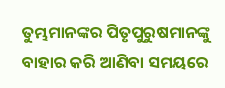ତୁମ୍ଭମାନଙ୍କର ପିତୃପୁରୁଷମାନଙ୍କୁ ବାହାର କରି ଆଣିବା ସମୟରେ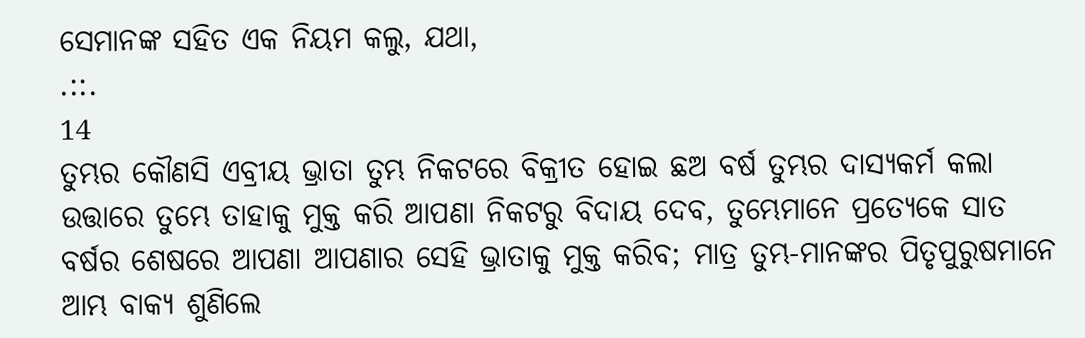ସେମାନଙ୍କ ସହିତ ଏକ ନିୟମ କଲୁ, ଯଥା,
.::.
14
ତୁମ୍ଭର କୌଣସି ଏବ୍ରୀୟ ଭ୍ରାତା ତୁମ୍ଭ ନିକଟରେ ବିକ୍ରୀତ ହୋଇ ଛଅ ବର୍ଷ ତୁମ୍ଭର ଦାସ୍ୟକର୍ମ କଲା ଉତ୍ତାରେ ତୁମ୍ଭେ ତାହାକୁ ମୁକ୍ତ କରି ଆପଣା ନିକଟରୁ ବିଦାୟ ଦେବ, ତୁମ୍ଭେମାନେ ପ୍ରତ୍ୟେକେ ସାତ ବର୍ଷର ଶେଷରେ ଆପଣା ଆପଣାର ସେହି ଭ୍ରାତାକୁ ମୁକ୍ତ କରିବ; ମାତ୍ର ତୁମ୍ଭ-ମାନଙ୍କର ପିତୃପୁରୁଷମାନେ ଆମ୍ଭ ବାକ୍ୟ ଶୁଣିଲେ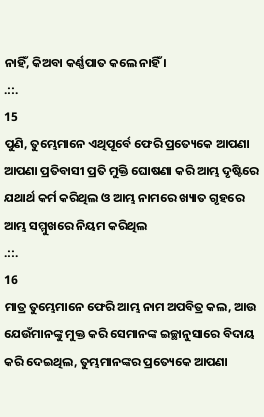ନାହିଁ, କିଅବା କର୍ଣ୍ଣପାତ କଲେ ନାହିଁ ।
.::.
15
ପୁଣି, ତୁମ୍ଭେମାନେ ଏଥିପୂର୍ବେ ଫେରି ପ୍ରତ୍ୟେକେ ଆପଣା ଆପଣା ପ୍ରତିବାସୀ ପ୍ରତି ମୁକ୍ତି ଘୋଷଣା କରି ଆମ୍ଭ ଦୃଷ୍ଟିରେ ଯଥାର୍ଥ କର୍ମ କରିଥିଲ ଓ ଆମ୍ଭ ନାମରେ ଖ୍ୟାତ ଗୃହରେ ଆମ୍ଭ ସମ୍ମୁଖରେ ନିୟମ କରିଥିଲ
.::.
16
ମାତ୍ର ତୁମ୍ଭେମାନେ ଫେରି ଆମ୍ଭ ନାମ ଅପବିତ୍ର କଲ, ଆଉ ଯେଉଁମାନଙ୍କୁ ମୁକ୍ତ କରି ସେମାନଙ୍କ ଇଚ୍ଛାନୁସାରେ ବିଦାୟ କରି ଦେଇଥିଲ, ତୁମ୍ଭମାନଙ୍କର ପ୍ରତ୍ୟେକେ ଆପଣା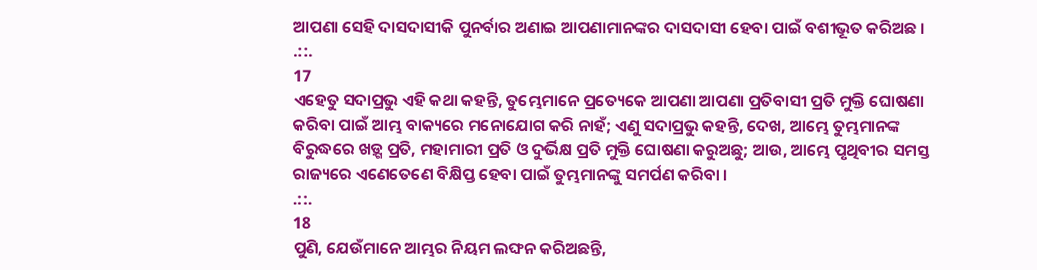ଆପଣା ସେହି ଦାସଦାସୀକି ପୁନର୍ବାର ଅଣାଇ ଆପଣାମାନଙ୍କର ଦାସଦାସୀ ହେବା ପାଇଁ ବଶୀଭୂତ କରିଅଛ ।
.::.
17
ଏହେତୁ ସଦାପ୍ରଭୁ ଏହି କଥା କହନ୍ତି, ତୁମ୍ଭେମାନେ ପ୍ରତ୍ୟେକେ ଆପଣା ଆପଣା ପ୍ରତିବାସୀ ପ୍ରତି ମୁକ୍ତି ଘୋଷଣା କରିବା ପାଇଁ ଆମ୍ଭ ବାକ୍ୟରେ ମନୋଯୋଗ କରି ନାହଁ; ଏଣୁ ସଦାପ୍ରଭୁ କହନ୍ତି, ଦେଖ, ଆମ୍ଭେ ତୁମ୍ଭମାନଙ୍କ ବିରୁଦ୍ଧରେ ଖଡ଼୍ଗ ପ୍ରତି, ମହାମାରୀ ପ୍ରତି ଓ ଦୁର୍ଭିକ୍ଷ ପ୍ରତି ମୁକ୍ତି ଘୋଷଣା କରୁଅଛୁ; ଆଉ, ଆମ୍ଭେ ପୃଥିବୀର ସମସ୍ତ ରାଜ୍ୟରେ ଏଣେତେଣେ ବିକ୍ଷିପ୍ତ ହେବା ପାଇଁ ତୁମ୍ଭମାନଙ୍କୁ ସମର୍ପଣ କରିବା ।
.::.
18
ପୁଣି, ଯେଉଁମାନେ ଆମ୍ଭର ନିୟମ ଲଙ୍ଘନ କରିଅଛନ୍ତି,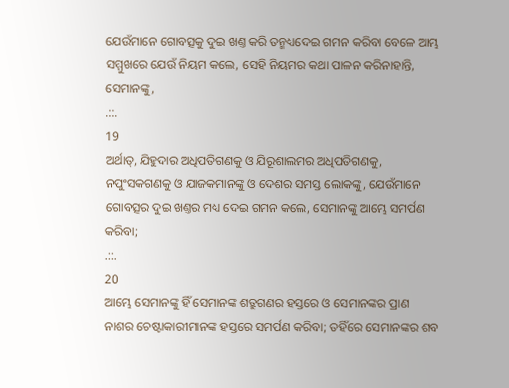ଯେଉଁମାନେ ଗୋବତ୍ସକୁ ଦୁଇ ଖଣ୍ତ କରି ତନ୍ମଧ୍ୟଦେଇ ଗମନ କରିବା ବେଳେ ଆମ୍ଭ ସମ୍ମୁଖରେ ଯେଉଁ ନିୟମ କଲେ, ସେହି ନିୟମର କଥା ପାଳନ କରିନାହାନ୍ତି, ସେମାନଙ୍କୁ,
.::.
19
ଅର୍ଥାତ୍, ଯିହୁଦାର ଅଧିପତିଗଣକୁ ଓ ଯିରୂଶାଲମର ଅଧିପତିଗଣକୁ, ନପୁଂସକଗଣକୁ ଓ ଯାଜକମାନଙ୍କୁ ଓ ଦେଶର ସମସ୍ତ ଲୋକଙ୍କୁ, ଯେଉଁମାନେ ଗୋବତ୍ସର ଦୁଇ ଖଣ୍ତର ମଧ୍ୟ ଦେଇ ଗମନ କଲେ, ସେମାନଙ୍କୁ ଆମ୍ଭେ ସମର୍ପଣ କରିବା;
.::.
20
ଆମ୍ଭେ ସେମାନଙ୍କୁ ହିଁ ସେମାନଙ୍କ ଶତ୍ରୁଗଣର ହସ୍ତରେ ଓ ସେମାନଙ୍କର ପ୍ରାଣ ନାଶର ଚେଷ୍ଟାକାରୀମାନଙ୍କ ହସ୍ତରେ ସମର୍ପଣ କରିବା; ତହିଁରେ ସେମାନଙ୍କର ଶବ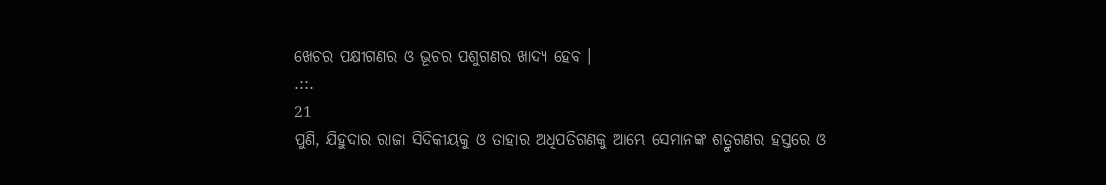ଖେଚର ପକ୍ଷୀଗଣର ଓ ଭୂଚର ପଶୁଗଣର ଖାଦ୍ୟ ହେବ ।
.::.
21
ପୁଣି, ଯିହୁଦାର ରାଜା ସିଦିକୀୟକୁ ଓ ତାହାର ଅଧିପତିଗଣକୁ ଆମ୍ଭେ ସେମାନଙ୍କ ଶତ୍ରୁଗଣର ହସ୍ତରେ ଓ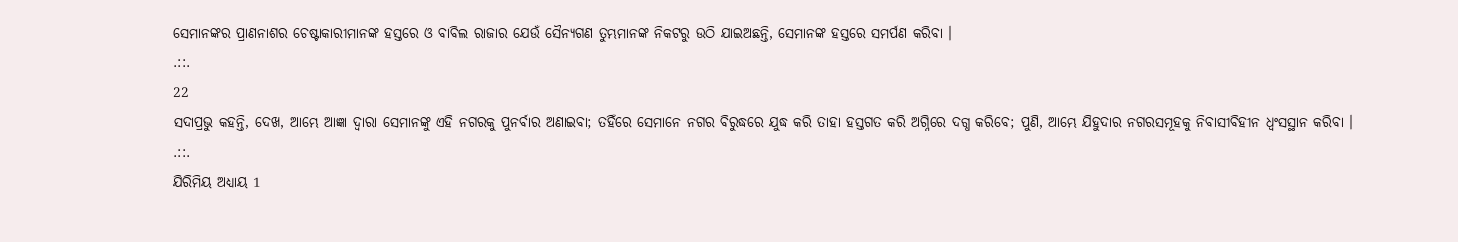ସେମାନଙ୍କର ପ୍ରାଣନାଶର ଚେଷ୍ଟାକାରୀମାନଙ୍କ ହସ୍ତରେ ଓ ବାବିଲ ରାଜାର ଯେଉଁ ସୈନ୍ୟଗଣ ତୁମ୍ଭମାନଙ୍କ ନିକଟରୁ ଉଠି ଯାଇଅଛନ୍ତି, ସେମାନଙ୍କ ହସ୍ତରେ ସମର୍ପଣ କରିବା ।
.::.
22
ସଦାପ୍ରଭୁ କହନ୍ତି, ଦେଖ, ଆମ୍ଭେ ଆଜ୍ଞା ଦ୍ଵାରା ସେମାନଙ୍କୁ ଏହି ନଗରକୁ ପୁନର୍ବାର ଅଣାଇବା; ତହିଁରେ ସେମାନେ ନଗର ବିରୁଦ୍ଧରେ ଯୁଦ୍ଧ କରି ତାହା ହସ୍ତଗତ କରି ଅଗ୍ନିରେ ଦଗ୍ଧ କରିବେ; ପୁଣି, ଆମ୍ଭେ ଯିହୁଦାର ନଗରସମୂହକୁ ନିବାସୀବିହୀନ ଧ୍ଵଂସସ୍ଥାନ କରିବା ।
.::.
ଯିରିମିୟ ଅଧ୍ୟାୟ 1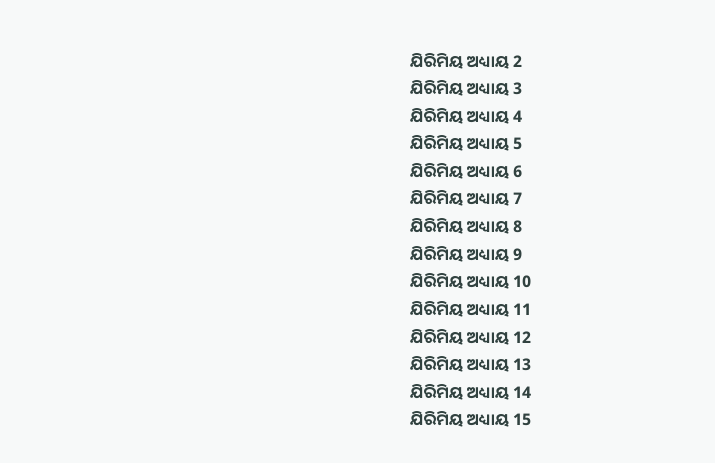ଯିରିମିୟ ଅଧ୍ୟାୟ 2
ଯିରିମିୟ ଅଧ୍ୟାୟ 3
ଯିରିମିୟ ଅଧ୍ୟାୟ 4
ଯିରିମିୟ ଅଧ୍ୟାୟ 5
ଯିରିମିୟ ଅଧ୍ୟାୟ 6
ଯିରିମିୟ ଅଧ୍ୟାୟ 7
ଯିରିମିୟ ଅଧ୍ୟାୟ 8
ଯିରିମିୟ ଅଧ୍ୟାୟ 9
ଯିରିମିୟ ଅଧ୍ୟାୟ 10
ଯିରିମିୟ ଅଧ୍ୟାୟ 11
ଯିରିମିୟ ଅଧ୍ୟାୟ 12
ଯିରିମିୟ ଅଧ୍ୟାୟ 13
ଯିରିମିୟ ଅଧ୍ୟାୟ 14
ଯିରିମିୟ ଅଧ୍ୟାୟ 15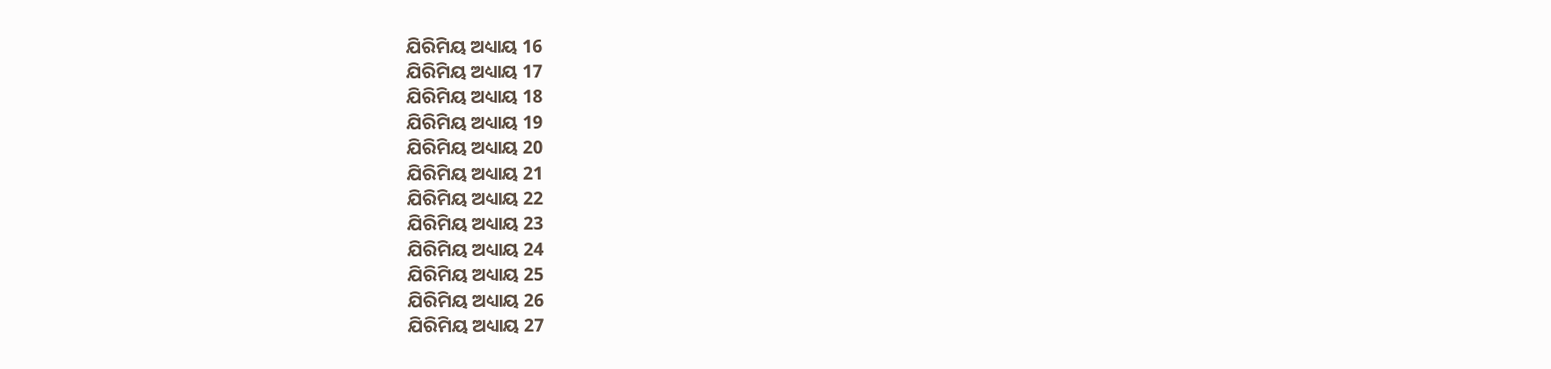ଯିରିମିୟ ଅଧ୍ୟାୟ 16
ଯିରିମିୟ ଅଧ୍ୟାୟ 17
ଯିରିମିୟ ଅଧ୍ୟାୟ 18
ଯିରିମିୟ ଅଧ୍ୟାୟ 19
ଯିରିମିୟ ଅଧ୍ୟାୟ 20
ଯିରିମିୟ ଅଧ୍ୟାୟ 21
ଯିରିମିୟ ଅଧ୍ୟାୟ 22
ଯିରିମିୟ ଅଧ୍ୟାୟ 23
ଯିରିମିୟ ଅଧ୍ୟାୟ 24
ଯିରିମିୟ ଅଧ୍ୟାୟ 25
ଯିରିମିୟ ଅଧ୍ୟାୟ 26
ଯିରିମିୟ ଅଧ୍ୟାୟ 27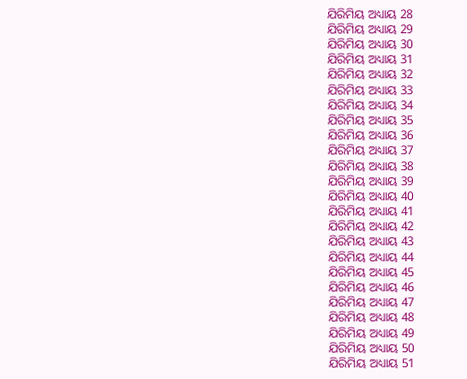ଯିରିମିୟ ଅଧ୍ୟାୟ 28
ଯିରିମିୟ ଅଧ୍ୟାୟ 29
ଯିରିମିୟ ଅଧ୍ୟାୟ 30
ଯିରିମିୟ ଅଧ୍ୟାୟ 31
ଯିରିମିୟ ଅଧ୍ୟାୟ 32
ଯିରିମିୟ ଅଧ୍ୟାୟ 33
ଯିରିମିୟ ଅଧ୍ୟାୟ 34
ଯିରିମିୟ ଅଧ୍ୟାୟ 35
ଯିରିମିୟ ଅଧ୍ୟାୟ 36
ଯିରିମିୟ ଅଧ୍ୟାୟ 37
ଯିରିମିୟ ଅଧ୍ୟାୟ 38
ଯିରିମିୟ ଅଧ୍ୟାୟ 39
ଯିରିମିୟ ଅଧ୍ୟାୟ 40
ଯିରିମିୟ ଅଧ୍ୟାୟ 41
ଯିରିମିୟ ଅଧ୍ୟାୟ 42
ଯିରିମିୟ ଅଧ୍ୟାୟ 43
ଯିରିମିୟ ଅଧ୍ୟାୟ 44
ଯିରିମିୟ ଅଧ୍ୟାୟ 45
ଯିରିମିୟ ଅଧ୍ୟାୟ 46
ଯିରିମିୟ ଅଧ୍ୟାୟ 47
ଯିରିମିୟ ଅଧ୍ୟାୟ 48
ଯିରିମିୟ ଅଧ୍ୟାୟ 49
ଯିରିମିୟ ଅଧ୍ୟାୟ 50
ଯିରିମିୟ ଅଧ୍ୟାୟ 51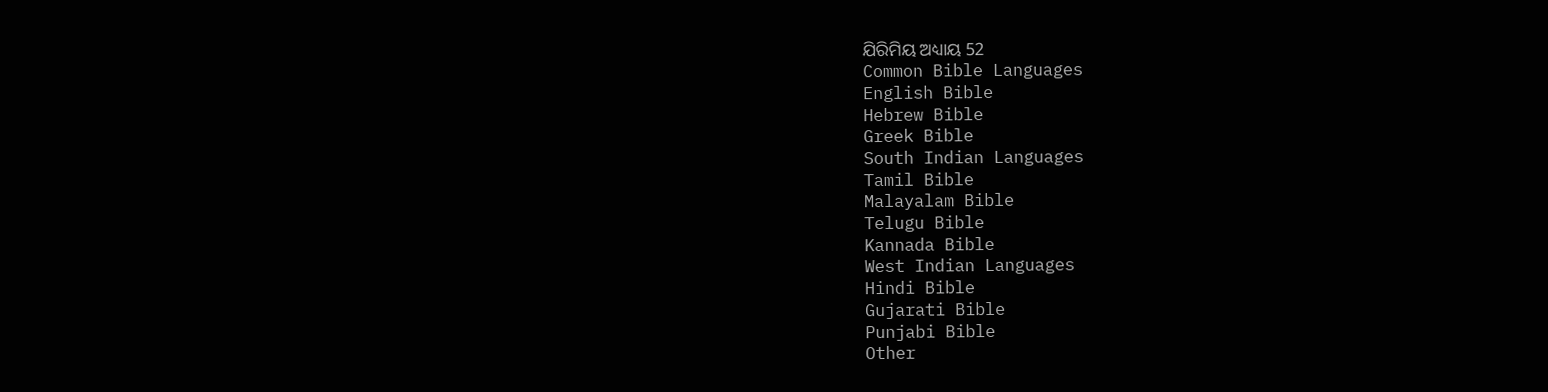ଯିରିମିୟ ଅଧ୍ୟାୟ 52
Common Bible Languages
English Bible
Hebrew Bible
Greek Bible
South Indian Languages
Tamil Bible
Malayalam Bible
Telugu Bible
Kannada Bible
West Indian Languages
Hindi Bible
Gujarati Bible
Punjabi Bible
Other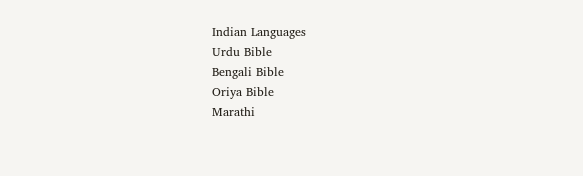Indian Languages
Urdu Bible
Bengali Bible
Oriya Bible
Marathi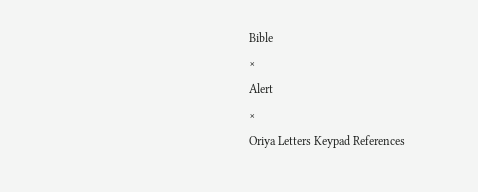Bible
×
Alert
×
Oriya Letters Keypad References